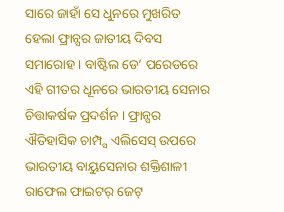ସାରେ ଜାହାଁ ସେ ଧୁନରେ ମୁଖରିତ ହେଲା ଫ୍ରାନ୍ସର ଜାତୀୟ ଦିବସ ସମାରୋହ । ବାଷ୍ଟିଲ ଡେ’ ପରେଡରେ ଏହି ଗୀତର ଧୂନରେ ଭାରତୀୟ ସେନାର ଚିତ୍ତାକର୍ଷକ ପ୍ରଦର୍ଶନ । ଫ୍ରାନ୍ସର ଐତିହାସିକ ଚାମ୍ପ୍ସ ଏଲିସେସ୍ ଉପରେ ଭାରତୀୟ ବାୟୁସେନାର ଶକ୍ତିଶାଳୀ ରାଫେଲ ଫାଇଟର୍ ଜେଟ୍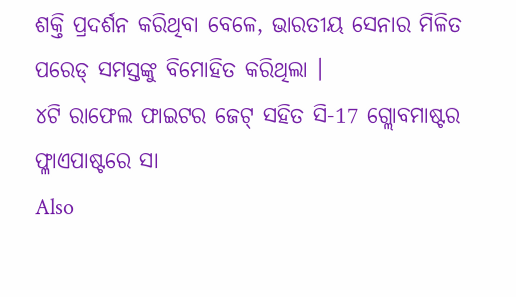ଶକ୍ତି ପ୍ରଦର୍ଶନ କରିଥିବା ବେଳେ, ଭାରତୀୟ ସେନାର ମିଳିତ ପରେଡ୍ ସମସ୍ତଙ୍କୁ ବିମୋହିତ କରିଥିଲା ।
୪ଟି ରାଫେଲ ଫାଇଟର ଜେଟ୍ ସହିତ ସି-17 ଗ୍ଲୋବମାଷ୍ଟର ଫ୍ଳାଏପାଷ୍ଟରେ ସା
Also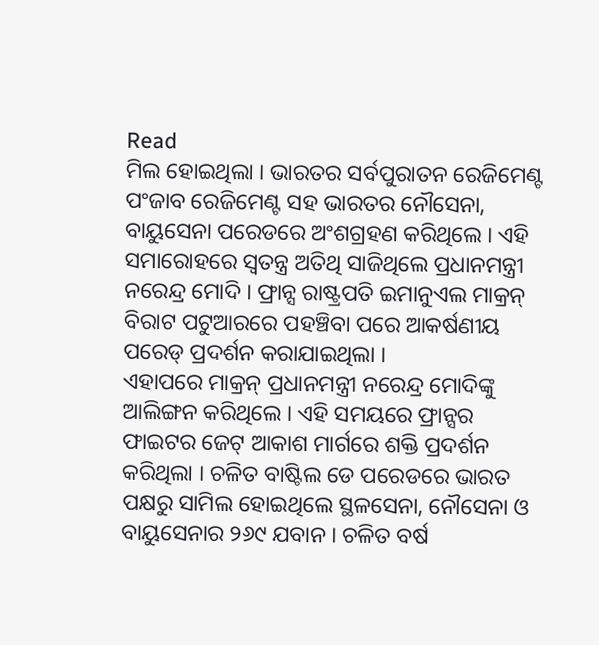Read
ମିଲ ହୋଇଥିଲା । ଭାରତର ସର୍ବପୁରାତନ ରେଜିମେଣ୍ଟ ପଂଜାବ ରେଜିମେଣ୍ଟ ସହ ଭାରତର ନୌସେନା, ବାୟୁସେନା ପରେଡରେ ଅଂଶଗ୍ରହଣ କରିଥିଲେ । ଏହି ସମାରୋହରେ ସ୍ୱତନ୍ତ୍ର ଅତିଥି ସାଜିଥିଲେ ପ୍ରଧାନମନ୍ତ୍ରୀ ନରେନ୍ଦ୍ର ମୋଦି । ଫ୍ରାନ୍ସ ରାଷ୍ଟ୍ରପତି ଇମାନୁଏଲ ମାକ୍ରନ୍ ବିରାଟ ପଟୁଆରରେ ପହଞ୍ଚିବା ପରେ ଆକର୍ଷଣୀୟ ପରେଡ୍ ପ୍ରଦର୍ଶନ କରାଯାଇଥିଲା ।
ଏହାପରେ ମାକ୍ରନ୍ ପ୍ରଧାନମନ୍ତ୍ରୀ ନରେନ୍ଦ୍ର ମୋଦିଙ୍କୁ ଆଲିଙ୍ଗନ କରିଥିଲେ । ଏହି ସମୟରେ ଫ୍ରାନ୍ସର ଫାଇଟର ଜେଟ୍ ଆକାଶ ମାର୍ଗରେ ଶକ୍ତି ପ୍ରଦର୍ଶନ କରିଥିଲା । ଚଳିତ ବାଷ୍ଟିଲ ଡେ ପରେଡରେ ଭାରତ ପକ୍ଷରୁ ସାମିଲ ହୋଇଥିଲେ ସ୍ଥଳସେନା, ନୌସେନା ଓ ବାୟୁସେନାର ୨୬୯ ଯବାନ । ଚଳିତ ବର୍ଷ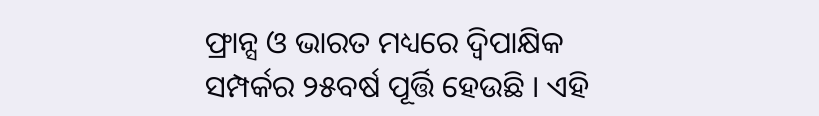ଫ୍ରାନ୍ସ ଓ ଭାରତ ମଧ୍ୟରେ ଦ୍ୱିପାକ୍ଷିକ ସମ୍ପର୍କର ୨୫ବର୍ଷ ପୂର୍ତ୍ତି ହେଉଛି । ଏହି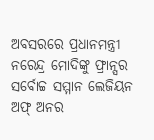ଅବସରରେ ପ୍ରଧାନମନ୍ତ୍ରୀ ନରେନ୍ଦ୍ର ମୋଦିଙ୍କୁ ଫ୍ରାନ୍ସର ସର୍ବୋଚ୍ଚ ସମ୍ମାନ ଲେଜିୟନ ଅଫ୍ ଅନର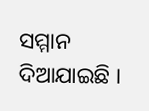ସମ୍ମାନ ଦିଆଯାଇଛି ।